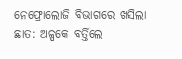ନେଫ୍ରୋଲୋଜି ବିଭାଗରେ ଖସିଲା ଛାତ: ଅଳ୍ପକେ ବର୍ତ୍ତିଲେ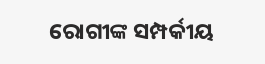ରୋଗୀଙ୍କ ସମ୍ପର୍କୀୟ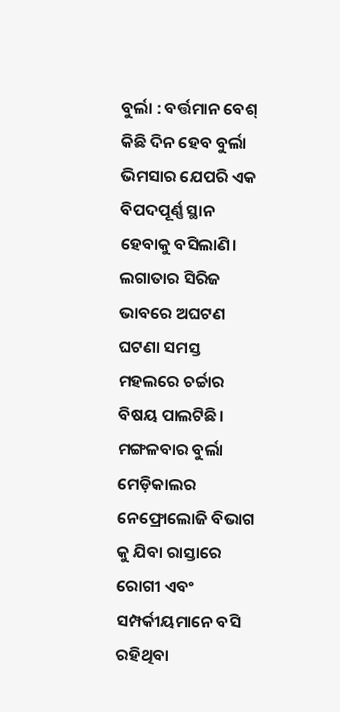ବୁର୍ଲା : ବର୍ତ୍ତମାନ ବେଶ୍ କିଛି ଦିନ ହେବ ବୁର୍ଲା ଭିମସାର ଯେପରି ଏକ ବିପଦପୂର୍ଣ୍ଣ ସ୍ଥାନ ହେବାକୁ ବସିଲାଣି। ଲଗାତାର ସିରିଜ ଭାବରେ ଅଘଟଣ ଘଟଣା ସମସ୍ତ ମହଲରେ ଚର୍ଚ୍ଚାର ବିଷୟ ପାଲଟିଛି। ମଙ୍ଗଳବାର ବୁର୍ଲା ମେଡ଼ିକାଲର ନେଫ୍ରୋଲୋଜି ବିଭାଗ କୁ ଯିବା ରାସ୍ତାରେ ରୋଗୀ ଏବଂ ସମ୍ପର୍କୀୟମାନେ ବସି ରହିଥିବା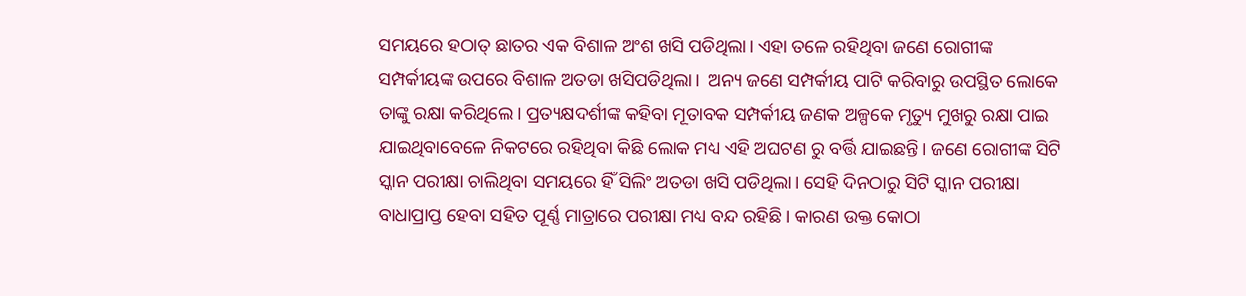ସମୟରେ ହଠାତ୍ ଛାତର ଏକ ବିଶାଳ ଅଂଶ ଖସି ପଡିଥିଲା। ଏହା ତଳେ ରହିଥିବା ଜଣେ ରୋଗୀଙ୍କ ସମ୍ପର୍କୀୟଙ୍କ ଉପରେ ବିଶାଳ ଅତଡା ଖସିପଡିଥିଲା।  ଅନ୍ୟ ଜଣେ ସମ୍ପର୍କୀୟ ପାଟି କରିବାରୁ ଉପସ୍ଥିତ ଲୋକେ ତାଙ୍କୁ ରକ୍ଷା କରିଥି‌ଲେ। ପ୍ରତ୍ୟକ୍ଷଦର୍ଶୀଙ୍କ କହିବା ମୂତାବକ ସମ୍ପର୍କୀୟ ଜଣକ ଅଳ୍ପକେ ମୃତ୍ୟୁ ମୁଖରୁ ରକ୍ଷା ପାଇ ଯାଇଥିବାବେଳେ ନିକଟରେ ରହିଥିବା କିଛି ଲୋକ ମଧ୍ୟ ଏହି ଅଘଟଣ ରୁ ବର୍ତ୍ତି ଯାଇଛନ୍ତି। ଜଣେ ରୋଗୀଙ୍କ ସିଟି ସ୍କାନ ପରୀକ୍ଷା ଚାଲିଥିବା ସମୟରେ ହିଁ ସିଲିଂ ଅତଡା ଖସି ପଡିଥିଲା। ସେହି ଦିନଠାରୁ ସିଟି ସ୍କାନ ପରୀକ୍ଷା ବାଧାପ୍ରାପ୍ତ ହେବା ସହିତ ପୂର୍ଣ୍ଣ ମାତ୍ରାରେ ପରୀକ୍ଷା ମଧ୍ୟ ବନ୍ଦ ରହିଛି। କାରଣ ଉକ୍ତ କୋଠା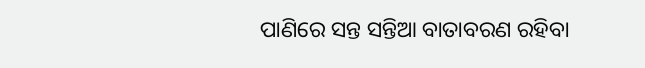ପାଣିରେ ସନ୍ତ ସନ୍ତିଆ ବାତାବରଣ ରହିବା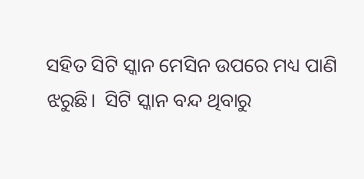ସହିତ ସିଟି ସ୍କାନ ମେସିନ ଉପରେ ମଧ୍ୟ ପାଣି ଝରୁଛି।  ସିଟି ସ୍କାନ ବନ୍ଦ ଥିବାରୁ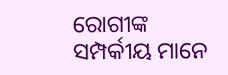ରୋଗୀଙ୍କ ସମ୍ପର୍କୀୟ ମାନେ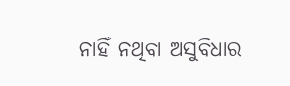ନାହିଁ ନଥିବା ଅସୁବିଧାର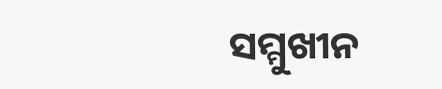ସମ୍ମୁଖୀନ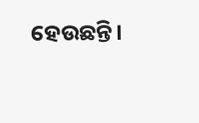ହେଉଛନ୍ତି।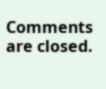Comments are closed.